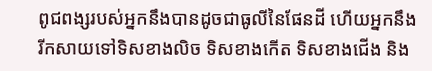ពូជពង្សរបស់អ្នកនឹងបានដូចជាធូលីនៃផែនដី ហើយអ្នកនឹងរីកសាយទៅទិសខាងលិច ទិសខាងកើត ទិសខាងជើង និង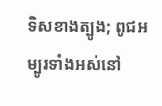ទិសខាងត្បូង; ពូជអម្បូរទាំងអស់នៅ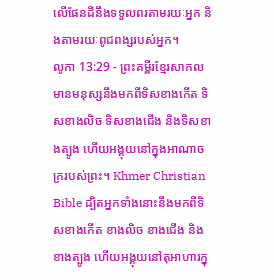លើផែនដីនឹងទទួលពរតាមរយៈអ្នក និងតាមរយៈពូជពង្សរបស់អ្នក។
លូកា 13:29 - ព្រះគម្ពីរខ្មែរសាកល មានមនុស្សនឹងមកពីទិសខាងកើត ទិសខាងលិច ទិសខាងជើង និងទិសខាងត្បូង ហើយអង្គុយនៅក្នុងអាណាចក្ររបស់ព្រះ។ Khmer Christian Bible ដ្បិតអ្នកទាំងនោះនឹងមកពីទិសខាងកើត ខាងលិច ខាងជើង និងខាងត្បូង ហើយអង្គុយនៅតុអាហារក្នុ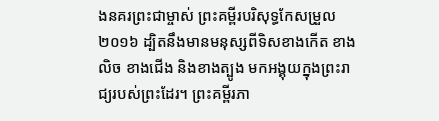ងនគរព្រះជាម្ចាស់ ព្រះគម្ពីរបរិសុទ្ធកែសម្រួល ២០១៦ ដ្បិតនឹងមានមនុស្សពីទិសខាងកើត ខាងលិច ខាងជើង និងខាងត្បូង មកអង្គុយក្នុងព្រះរាជ្យរបស់ព្រះដែរ។ ព្រះគម្ពីរភា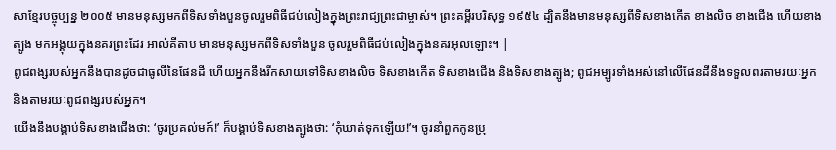សាខ្មែរបច្ចុប្បន្ន ២០០៥ មានមនុស្សមកពីទិសទាំងបួនចូលរួមពិធីជប់លៀងក្នុងព្រះរាជ្យព្រះជាម្ចាស់។ ព្រះគម្ពីរបរិសុទ្ធ ១៩៥៤ ដ្បិតនឹងមានមនុស្សពីទិសខាងកើត ខាងលិច ខាងជើង ហើយខាងត្បូង មកអង្គុយក្នុងនគរព្រះដែរ អាល់គីតាប មានមនុស្សមកពីទិសទាំងបួន ចូលរួមពិធីជប់លៀងក្នុងនគរអុលឡោះ។ |
ពូជពង្សរបស់អ្នកនឹងបានដូចជាធូលីនៃផែនដី ហើយអ្នកនឹងរីកសាយទៅទិសខាងលិច ទិសខាងកើត ទិសខាងជើង និងទិសខាងត្បូង; ពូជអម្បូរទាំងអស់នៅលើផែនដីនឹងទទួលពរតាមរយៈអ្នក និងតាមរយៈពូជពង្សរបស់អ្នក។
យើងនឹងបង្គាប់ទិសខាងជើងថា: ‘ចូរប្រគល់មក៍!’ ក៏បង្គាប់ទិសខាងត្បូងថា: ‘កុំឃាត់ទុកឡើយ!’។ ចូរនាំពួកកូនប្រុ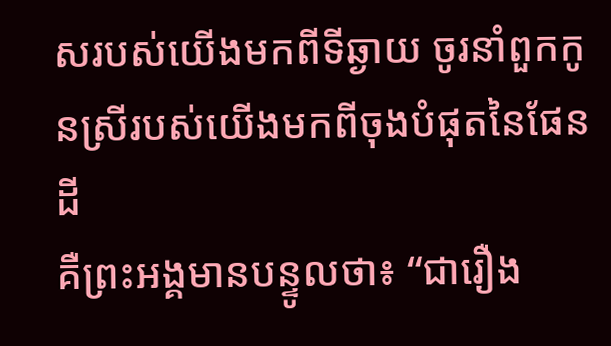សរបស់យើងមកពីទីឆ្ងាយ ចូរនាំពួកកូនស្រីរបស់យើងមកពីចុងបំផុតនៃផែនដី
គឺព្រះអង្គមានបន្ទូលថា៖ “ជារឿង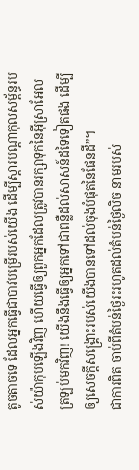តូចតាចទេ ដែលអ្នកធ្វើជាបាវបម្រើរបស់យើង ដើម្បីស្ដារបណ្ដាកុលសម្ព័ន្ធរបស់យ៉ាកុបឡើងវិញ ហើយធ្វើឲ្យពួកអ្នកដែលត្រូវបានរក្សាទុកនៃអ៊ីស្រាអែលត្រឡប់មកវិញ! យើងនឹងធ្វើឲ្យអ្នកទៅជាពន្លឺដល់សាសន៍ដទៃទៀតផង ដើម្បីឲ្យសេចក្ដីសង្គ្រោះរបស់យើងបានទៅដល់ចុងបំផុតនៃផែនដី”។
ជាការពិត ចាប់ពីតំបន់ថ្ងៃរះរហូតដល់តំបន់ថ្ងៃលិច នាមរបស់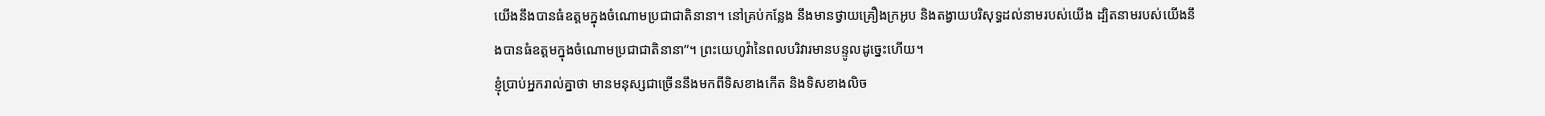យើងនឹងបានធំឧត្ដមក្នុងចំណោមប្រជាជាតិនានា។ នៅគ្រប់កន្លែង នឹងមានថ្វាយគ្រឿងក្រអូប និងតង្វាយបរិសុទ្ធដល់នាមរបស់យើង ដ្បិតនាមរបស់យើងនឹងបានធំឧត្ដមក្នុងចំណោមប្រជាជាតិនានា”។ ព្រះយេហូវ៉ានៃពលបរិវារមានបន្ទូលដូច្នេះហើយ។
ខ្ញុំប្រាប់អ្នករាល់គ្នាថា មានមនុស្សជាច្រើននឹងមកពីទិសខាងកើត និងទិសខាងលិច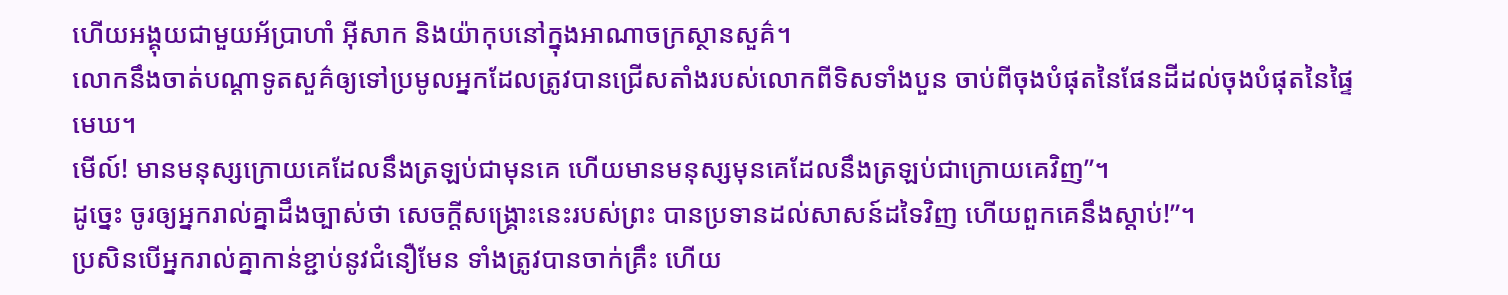ហើយអង្គុយជាមួយអ័ប្រាហាំ អ៊ីសាក និងយ៉ាកុបនៅក្នុងអាណាចក្រស្ថានសួគ៌។
លោកនឹងចាត់បណ្ដាទូតសួគ៌ឲ្យទៅប្រមូលអ្នកដែលត្រូវបានជ្រើសតាំងរបស់លោកពីទិសទាំងបួន ចាប់ពីចុងបំផុតនៃផែនដីដល់ចុងបំផុតនៃផ្ទៃមេឃ។
មើល៍! មានមនុស្សក្រោយគេដែលនឹងត្រឡប់ជាមុនគេ ហើយមានមនុស្សមុនគេដែលនឹងត្រឡប់ជាក្រោយគេវិញ”។
ដូច្នេះ ចូរឲ្យអ្នករាល់គ្នាដឹងច្បាស់ថា សេចក្ដីសង្គ្រោះនេះរបស់ព្រះ បានប្រទានដល់សាសន៍ដទៃវិញ ហើយពួកគេនឹងស្ដាប់!”។
ប្រសិនបើអ្នករាល់គ្នាកាន់ខ្ជាប់នូវជំនឿមែន ទាំងត្រូវបានចាក់គ្រឹះ ហើយ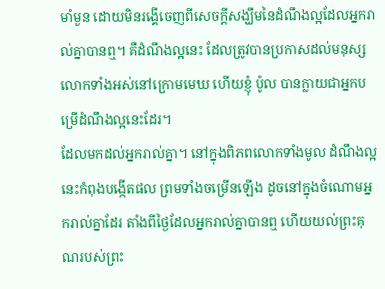មាំមួន ដោយមិនរង្គើចេញពីសេចក្ដីសង្ឃឹមនៃដំណឹងល្អដែលអ្នករាល់គ្នាបានឮ។ គឺដំណឹងល្អនេះ ដែលត្រូវបានប្រកាសដល់មនុស្សលោកទាំងអស់នៅក្រោមមេឃ ហើយខ្ញុំ ប៉ូល បានក្លាយជាអ្នកបម្រើដំណឹងល្អនេះដែរ។
ដែលមកដល់អ្នករាល់គ្នា។ នៅក្នុងពិភពលោកទាំងមូល ដំណឹងល្អនេះកំពុងបង្កើតផល ព្រមទាំងចម្រើនឡើង ដូចនៅក្នុងចំណោមអ្នករាល់គ្នាដែរ តាំងពីថ្ងៃដែលអ្នករាល់គ្នាបានឮ ហើយយល់ព្រះគុណរបស់ព្រះ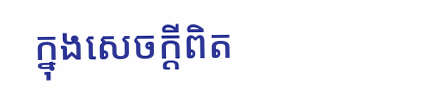ក្នុងសេចក្ដីពិត